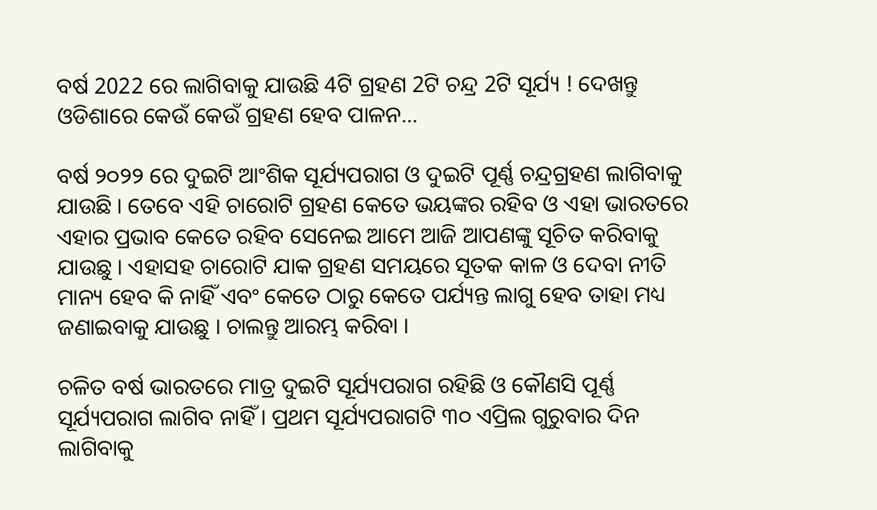ବର୍ଷ 2022 ରେ ଲାଗିବାକୁ ଯାଉଛି 4ଟି ଗ୍ରହଣ 2ଟି ଚନ୍ଦ୍ର 2ଟି ସୂର୍ଯ୍ୟ ! ଦେଖନ୍ତୁ ଓଡିଶାରେ କେଉଁ କେଉଁ ଗ୍ରହଣ ହେବ ପାଳନ…

ବର୍ଷ ୨୦୨୨ ରେ ଦୁଇଟି ଆଂଶିକ ସୂର୍ଯ୍ୟପରାଗ ଓ ଦୁଇଟି ପୂର୍ଣ୍ଣ ଚନ୍ଦ୍ରଗ୍ରହଣ ଲାଗିବାକୁ ଯାଉଛି । ତେବେ ଏହି ଚାରୋଟି ଗ୍ରହଣ କେତେ ଭୟଙ୍କର ରହିବ ଓ ଏହା ଭାରତରେ ଏହାର ପ୍ରଭାବ କେତେ ରହିବ ସେନେଇ ଆମେ ଆଜି ଆପଣଙ୍କୁ ସୂଚିତ କରିବାକୁ ଯାଉଛୁ । ଏହାସହ ଚାରୋଟି ଯାକ ଗ୍ରହଣ ସମୟରେ ସୂତକ କାଳ ଓ ଦେବା ନୀତି ମାନ୍ୟ ହେବ କି ନାହିଁ ଏବଂ କେତେ ଠାରୁ କେତେ ପର୍ଯ୍ୟନ୍ତ ଲାଗୁ ହେବ ତାହା ମଧ୍ୟ ଜଣାଇବାକୁ ଯାଉଛୁ । ଚାଲନ୍ତୁ ଆରମ୍ଭ କରିବା ।

ଚଳିତ ବର୍ଷ ଭାରତରେ ମାତ୍ର ଦୁଇଟି ସୂର୍ଯ୍ୟପରାଗ ରହିଛି ଓ କୌଣସି ପୂର୍ଣ୍ଣ ସୂର୍ଯ୍ୟପରାଗ ଲାଗିବ ନାହିଁ । ପ୍ରଥମ ସୂର୍ଯ୍ୟପରାଗଟି ୩୦ ଏପ୍ରିଲ ଗୁରୁବାର ଦିନ ଲାଗିବାକୁ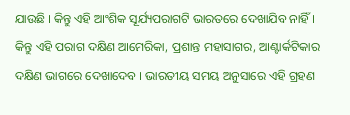ଯାଉଛି । କିନ୍ତୁ ଏହି ଆଂଶିକ ସୂର୍ଯ୍ୟପରାଗଟି ଭାରତରେ ଦେଖାଯିବ ନାହିଁ । କିନ୍ତୁ ଏହି ପରାଗ ଦକ୍ଷିଣ ଆମେରିକା, ପ୍ରଶାନ୍ତ ମହାସାଗର, ଆଣ୍ଟାର୍କଟିକାର ଦକ୍ଷିଣ ଭାଗରେ ଦେଖାଦେବ । ଭାରତୀୟ ସମୟ ଅନୁସାରେ ଏହି ଗ୍ରହଣ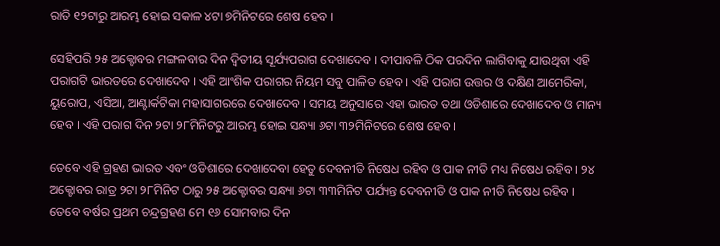ରାତି ୧୨ଟାରୁ ଆରମ୍ଭ ହୋଇ ସକାଳ ୪ଟା ୭ମିନିଟରେ ଶେଷ ହେବ ।

ସେହିପରି ୨୫ ଅକ୍ଟୋବର ମଙ୍ଗଳବାର ଦିନ ଦ୍ଵିତୀୟ ସୂର୍ଯ୍ୟପରାଗ ଦେଖାଦେବ । ଦୀପାବଳି ଠିକ ପରଦିନ ଲାଗିବାକୁ ଯାଉଥିବା ଏହି ପରାଗଟି ଭାରତରେ ଦେଖାଦେବ । ଏହି ଆଂଶିକ ପରାଗର ନିୟମ ସବୁ ପାଳିତ ହେବ । ଏହି ପରାଗ ଉତ୍ତର ଓ ଦକ୍ଷିଣ ଆମେରିକା, ୟୁରୋପ, ଏସିଆ, ଆଣ୍ଟାର୍କଟିକା ମହାସାଗରରେ ଦେଖାଦେବ । ସମୟ ଅନୁସାରେ ଏହା ଭାରତ ତଥା ଓଡିଶାରେ ଦେଖାଦେବ ଓ ମାନ୍ୟ ହେବ । ଏହି ପରାଗ ଦିନ ୨ଟା ୨୮ମିନିଟରୁ ଆରମ୍ଭ ହୋଇ ସନ୍ଧ୍ୟା ୬ଟା ୩୨ମିନିଟରେ ଶେଷ ହେବ ।

ତେବେ ଏହି ଗ୍ରହଣ ଭାରତ ଏବଂ ଓଡିଶାରେ ଦେଖାଦେବା ହେତୁ ଦେବନୀତି ନିଷେଧ ରହିବ ଓ ପାକ ନୀତି ମଧ୍ୟ ନିଷେଧ ରହିବ । ୨୪ ଅକ୍ଟୋବର ରାତ୍ର ୨ଟା ୨୮ମିନିଟ ଠାରୁ ୨୫ ଅକ୍ଟୋବର ସନ୍ଧ୍ୟା ୬ଟା ୩୩ମିନିଟ ପର୍ଯ୍ୟନ୍ତ ଦେବନୀତି ଓ ପାକ ନୀତି ନିଷେଧ ରହିବ । ତେବେ ବର୍ଷର ପ୍ରଥମ ଚନ୍ଦ୍ରଗ୍ରହଣ ମେ ୧୬ ସୋମବାର ଦିନ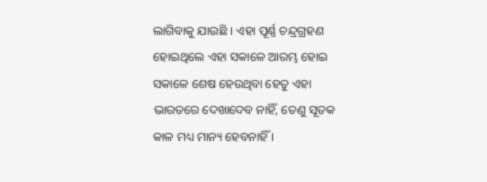ଲାଗିବାକୁ ଯାଉଛି । ଏହା ପୂର୍ଣ୍ଣ ଚନ୍ଦ୍ରଗ୍ରହଣ ହୋଇଥିଲେ ଏହା ସକାଳେ ଆରମ୍ଭ ହୋଇ ସକାଳେ ଶେଷ ହେଉଥିବା ହେତୁ ଏହା ଭାରତରେ ଦେଖାଦେବ ନାହିଁ, ତେଣୁ ସୂତକ କାଳ ମଧ୍ୟ ମାନ୍ୟ ହେବନାହିଁ ।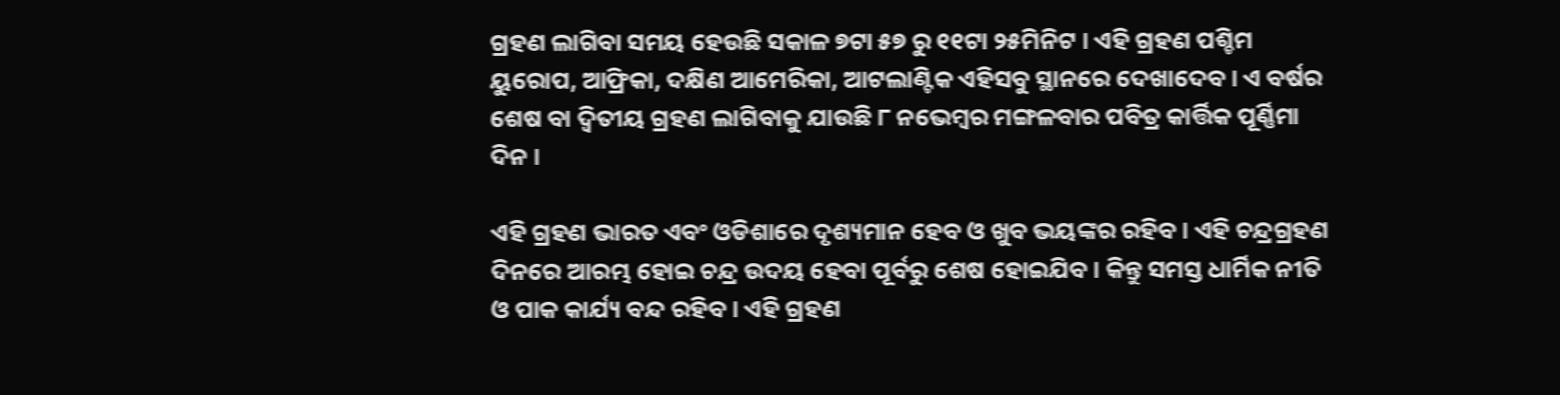ଗ୍ରହଣ ଲାଗିବା ସମୟ ହେଉଛି ସକାଳ ୭ଟା ୫୭ ରୁ ୧୧ଟା ୨୫ମିନିଟ । ଏହି ଗ୍ରହଣ ପଶ୍ଚିମ ୟୁରୋପ, ଆଫ୍ରିକା, ଦକ୍ଷିଣ ଆମେରିକା, ଆଟଲାଣ୍ଟିକ ଏହିସବୁ ସ୍ଥାନରେ ଦେଖାଦେବ । ଏ ବର୍ଷର ଶେଷ ବା ଦ୍ଵିତୀୟ ଗ୍ରହଣ ଲାଗିବାକୁ ଯାଉଛି ୮ ନଭେମ୍ବର ମଙ୍ଗଳବାର ପବିତ୍ର କାର୍ତ୍ତିକ ପୂର୍ଣ୍ଣିମା ଦିନ ।

ଏହି ଗ୍ରହଣ ଭାରତ ଏବଂ ଓଡିଶାରେ ଦୃଶ୍ୟମାନ ହେବ ଓ ଖୁବ ଭୟଙ୍କର ରହିବ । ଏହି ଚନ୍ଦ୍ରଗ୍ରହଣ ଦିନରେ ଆରମ୍ଭ ହୋଇ ଚନ୍ଦ୍ର ଉଦୟ ହେବା ପୂର୍ବରୁ ଶେଷ ହୋଇଯିବ । କିନ୍ତୁ ସମସ୍ତ ଧାର୍ମିକ ନୀତି ଓ ପାକ କାର୍ଯ୍ୟ ବନ୍ଦ ରହିବ । ଏହି ଗ୍ରହଣ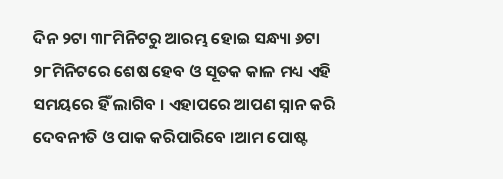ଦିନ ୨ଟା ୩୮ମିନିଟରୁ ଆରମ୍ଭ ହୋଇ ସନ୍ଧ୍ୟା ୬ଟା ୨୮ମିନିଟରେ ଶେଷ ହେବ ଓ ସୂତକ କାଳ ମଧ୍ୟ ଏହି ସମୟରେ ହିଁ ଲାଗିବ । ଏହାପରେ ଆପଣ ସ୍ନାନ କରି ଦେବନୀତି ଓ ପାକ କରିପାରିବେ ।ଆମ ପୋଷ୍ଟ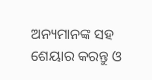ଅନ୍ୟମାନଙ୍କ ସହ ଶେୟାର କରନ୍ତୁ ଓ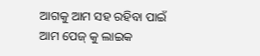ଆଗକୁ ଆମ ସହ ରହିବା ପାଇଁ ଆମ ପେଜ୍ କୁ ଲାଇକ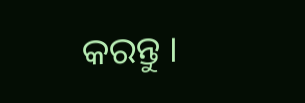କରନ୍ତୁ ।